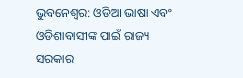ଭୁବନେଶ୍ୱର: ଓଡିଆ ଭାଷା ଏବଂ ଓଡିଶାବାସୀଙ୍କ ପାଇଁ ରାଜ୍ୟ ସରକାର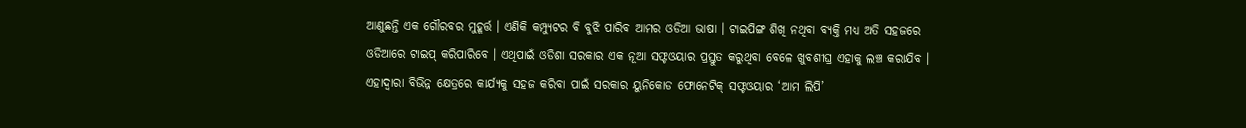ଆଣୁଛନ୍ତି ଏକ ଗୌରବର ମୁହୂର୍ତ୍ତ । ଏଣିକି କମ୍ପ୍ୟୁଟର ବି ବୁଝି ପାରିବ ଆମର ଓଡିଆ ଭାଷା । ଟାଇପିଙ୍ଗ ଶିଖି ନଥିବା ବ୍ୟକ୍ତି ମଧ୍ୟ ଅତି ସହଜରେ ଓଡିଆରେ ଟାଇପ୍ କରିପାରିବେ । ଏଥିପାଇଁ ଓଡିଶା ସରକାର ଏକ ନୂଆ ସଫ୍ଟଓୟାର ପ୍ରସ୍ତୁତ କରୁଥିବା ବେଳେ ଖୁବଶୀଘ୍ର ଏହାକୁ ଲଞ୍ଚ କରାଯିବ । ଏହାଦ୍ୱାରା ବିଭିନ୍ନ କ୍ଷେତ୍ରରେ କାର୍ଯ୍ୟକୁ ସହଜ କରିବା ପାଇଁ ସରକାର ୟୁନିକୋଡ ଫୋନେଟିକ୍ ସଫ୍ଟଓୟାର ‘ଆମ ଲିପି’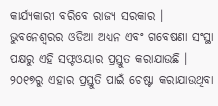କାର୍ଯ୍ୟକାରୀ ବରିବେ ରାଜ୍ୟ ସରକାର ।
ଭୁବନେଶ୍ୱରର ଓଡିଆ ଅଧ୍ୟନ ଏବଂ ଗବେଷଣା ସଂସ୍ଥା ପକ୍ଷରୁ ଏହି ସଫ୍ଟଓୟାର ପ୍ରସ୍ତୁତ କରାଯାଉଛି । ୨୦୧୭ରୁ ଏହାର ପ୍ରସ୍ତୁତି ପାଇଁ ଚେଷ୍ଟା କରାଯାଉଥିବା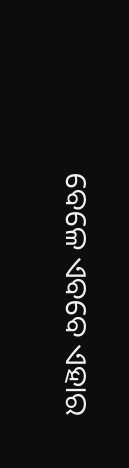ବେଳେ ଏବବେ ଏହାର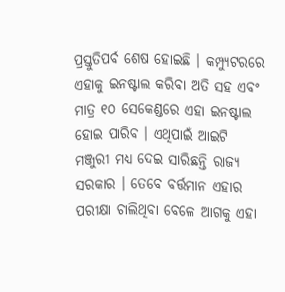ପ୍ରସ୍ତୁତିପର୍ବ ଶେଷ ହୋଇଛି । କମ୍ପ୍ୟୁଟରରେ ଏହାକୁ ଇନଷ୍ଟାଲ କରିବା ଅତି ସହ ଏବଂ ମାତ୍ର ୧୦ ସେକେଣ୍ଡରେ ଏହା ଇନଷ୍ଟାଲ ହୋଇ ପାରିବ । ଏଥିପାଇଁ ଆଇଟି ମଞ୍ଜୁରୀ ମଧ୍ୟ ଦେଇ ସାରିଛନ୍ତି ରାଜ୍ୟ ସରକାର । ତେବେ ବର୍ତ୍ତମାନ ଏହାର ପରୀକ୍ଷା ଚାଲିଥିବା ବେଳେ ଆଗକୁ ଏହା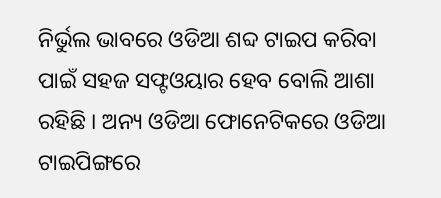ନିର୍ଭୁଲ ଭାବରେ ଓଡିଆ ଶବ୍ଦ ଟାଇପ କରିବା ପାଇଁ ସହଜ ସଫ୍ଟଓୟାର ହେବ ବୋଲି ଆଶା ରହିଛି । ଅନ୍ୟ ଓଡିଆ ଫୋନେଟିକରେ ଓଡିଆ ଟାଇପିଙ୍ଗରେ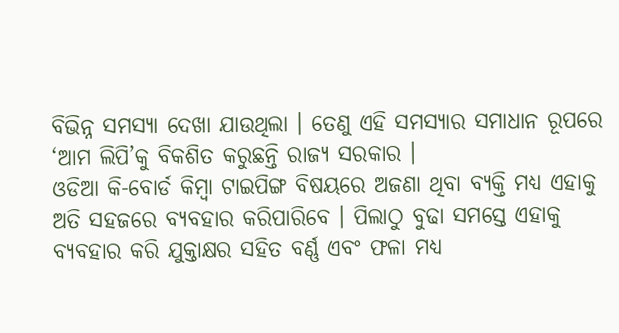ବିଭିନ୍ନ ସମସ୍ୟା ଦେଖା ଯାଉଥିଲା । ତେଣୁ ଏହି ସମସ୍ୟାର ସମାଧାନ ରୂପରେ ‘ଆମ ଲିପି’କୁ ବିକଶିତ କରୁଛନ୍ତି ରାଜ୍ୟ ସରକାର ।
ଓଡିଆ କି-ବୋର୍ଡ କିମ୍ବା ଟାଇପିଙ୍ଗ ବିଷୟରେ ଅଜଣା ଥିବା ବ୍ୟକ୍ତି ମଧ୍ୟ ଏହାକୁ ଅତି ସହଜରେ ବ୍ୟବହାର କରିପାରିବେ । ପିଲାଠୁ ବୁଢା ସମସ୍ତେ ଏହାକୁ ବ୍ୟବହାର କରି ଯୁକ୍ତାକ୍ଷର ସହିତ ବର୍ଣ୍ଣ ଏବଂ ଫଳା ମଧ୍ୟ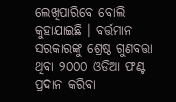ଲେଖିପାରିବେ ବୋଲି କୁହାଯାଇଛି । ବର୍ତ୍ତମାନ ସରକାରଙ୍କୁ ଶ୍ରେଷ୍ଠ ଗୁଣବତ୍ତା ଥିବା ୨୦୦୦ ଓଡିଆ ଫଣ୍ଟ ପ୍ରଦାନ କରିବା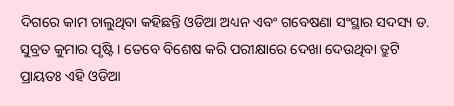ଦିଗରେ କାମ ଚାଲୁଥିବା କହିଛନ୍ତି ଓଡିଆ ଅଧ୍ୟନ ଏବଂ ଗବେଷଣା ସଂସ୍ଥାର ସଦସ୍ୟ ଡ. ସୁବ୍ରତ କୁମାର ପୃଷ୍ଟି । ତେବେ ବିଶେଷ କରି ପରୀକ୍ଷାରେ ଦେଖା ଦେଉଥିବା ତ୍ରୁଟି ପ୍ରାୟତଃ ଏହି ଓଡିଆ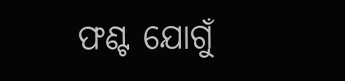ଫଣ୍ଟ ଯୋଗୁଁ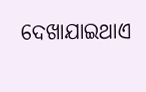ଦେଖାଯାଇଥାଏ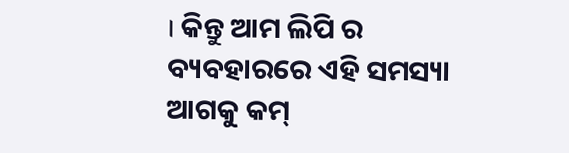। କିନ୍ତୁ ଆମ ଲିପି ର ବ୍ୟବହାରରେ ଏହି ସମସ୍ୟା ଆଗକୁ କମ୍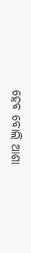ହେବ ବୋଲି ଆଶା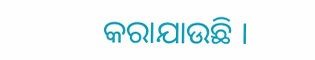କରାଯାଉଛି ।